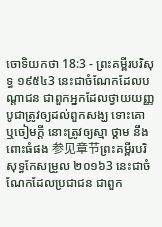ចោទិយកថា 18:3 - ព្រះគម្ពីរបរិសុទ្ធ ១៩៥៤3 នេះជាចំណែកដែលបណ្តាជន ជាពួកអ្នកដែលថ្វាយយញ្ញបូជាត្រូវឲ្យដល់ពួកសង្ឃ ទោះគោ ឬចៀមក្តី នោះត្រូវឲ្យស្មា ថ្គាម នឹងពោះធំផង 参见章节ព្រះគម្ពីរបរិសុទ្ធកែសម្រួល ២០១៦3 នេះជាចំណែកដែលប្រជាជន ជាពួក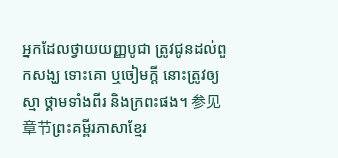អ្នកដែលថ្វាយយញ្ញបូជា ត្រូវជូនដល់ពួកសង្ឃ ទោះគោ ឬចៀមក្តី នោះត្រូវឲ្យស្មា ថ្គាមទាំងពីរ និងក្រពះផង។ 参见章节ព្រះគម្ពីរភាសាខ្មែរ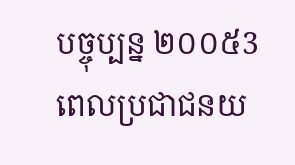បច្ចុប្បន្ន ២០០៥3 ពេលប្រជាជនយ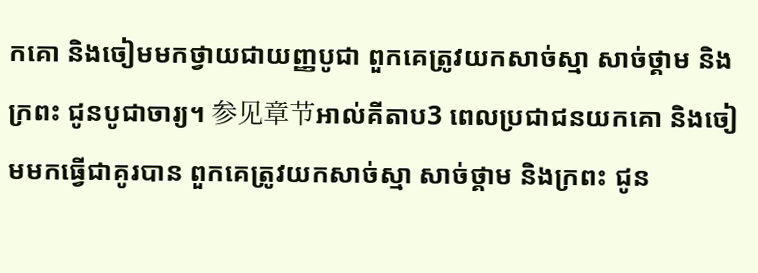កគោ និងចៀមមកថ្វាយជាយញ្ញបូជា ពួកគេត្រូវយកសាច់ស្មា សាច់ថ្គាម និងក្រពះ ជូនបូជាចារ្យ។ 参见章节អាល់គីតាប3 ពេលប្រជាជនយកគោ និងចៀមមកធ្វើជាគូរបាន ពួកគេត្រូវយកសាច់ស្មា សាច់ថ្គាម និងក្រពះ ជូន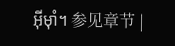អ៊ីមុាំ។ 参见章节 |